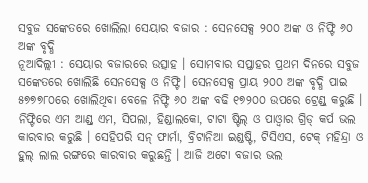ସବୁଜ ସଙ୍କେତରେ ଖୋଲିଲା ସେୟାର ବଜାର : ସେନସେକ୍ସ ୨୦୦ ଅଙ୍କ ଓ ନିଫ୍ଟି ୬୦ ଅଙ୍କ ବୃଦ୍ଧି
ନୂଆଦିଲ୍ଲୀ : ସେୟାର ବଜାରରେ ଉତ୍ସାହ । ସୋମବାର ସପ୍ତାହର ପ୍ରଥମ ଦିନରେ ସବୁଜ ସଙ୍କେତରେ ଖୋଲିଛି ସେନସେକ୍ସ ଓ ନିଫ୍ଟି। ସେନସେକ୍ସ ପ୍ରାୟ ୨୦୦ ଅଙ୍କ ବୃଦ୍ଧି ପାଇ ୫୭୭୭୮୦ରେ ଖୋଲିଥିବା ବେଳେ ନିଫ୍ଟି ୬୦ ଅଙ୍କ ବଢି ୧୭୨୦୦ ଉପରେ ଟ୍ରେଣ୍ଡ୍ କରୁଛି ।
ନିଫ୍ଟିରେ ଏମ ଆଣ୍ଡ୍ ଏମ, ସିପଲା, ହିଣ୍ଡାଲକୋ, ଟାଟା ଷ୍ଟିଲ୍ ଓ ପାଓ୍ୱାର ଗ୍ରିଡ୍ କର୍ପ ଭଲ କାରବାର କରୁଛି । ସେହିପରି ସନ୍ ଫାର୍ମା, ବ୍ରିଟାନିଆ ଇଣ୍ଡଷ୍ଟି, ଟିସିଏସ, ଟେକ୍ ମହିନ୍ଦ୍ରା ଓ ହୁଲ୍ ଲାଲ ରଙ୍ଗରେ କାରବାର କରୁଛନ୍ତି । ଆଜି ଅଟୋ ବଜାର ଭଲ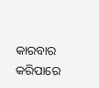କାରବାର କରିପାରେ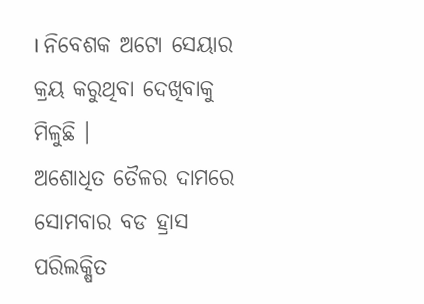। ନିବେଶକ ଅଟୋ ସେୟାର କ୍ରୟ କରୁଥିବା ଦେଖିବାକୁ ମିଳୁଛି ।
ଅଶୋଧିତ ତୈଳର ଦାମରେ ସୋମବାର ବଡ ହ୍ରାସ ପରିଲକ୍ଷିତ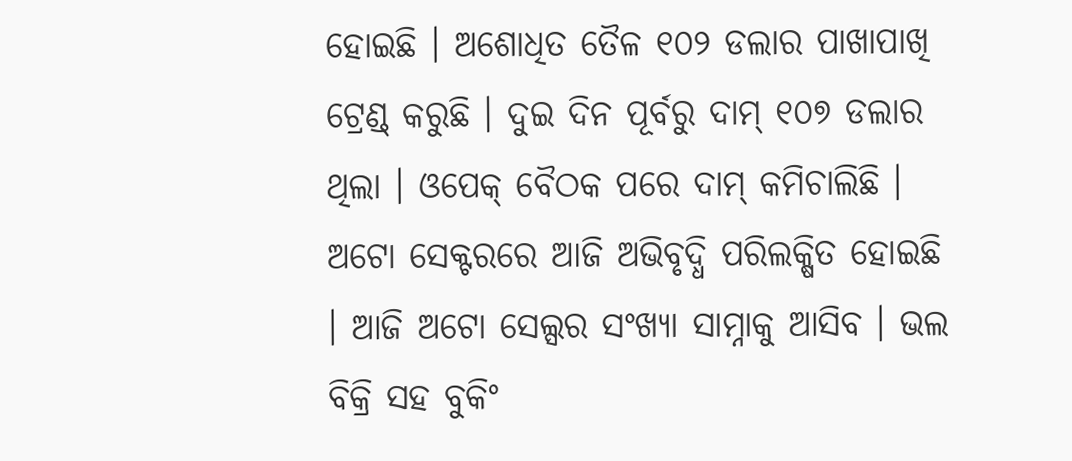ହୋଇଛି । ଅଶୋଧିତ ତୈଳ ୧୦୨ ଡଲାର ପାଖାପାଖି ଟ୍ରେଣ୍ଡ୍ କରୁଛି । ଦୁଇ ଦିନ ପୂର୍ବରୁ ଦାମ୍ ୧୦୭ ଡଲାର ଥିଲା । ଓପେକ୍ ବୈଠକ ପରେ ଦାମ୍ କମିଚାଲିଛି ।
ଅଟୋ ସେକ୍ଟରରେ ଆଜି ଅଭିବୃଦ୍ଧି ପରିଲକ୍ଷିତ ହୋଇଛି । ଆଜି ଅଟୋ ସେଲ୍ସର ସଂଖ୍ୟା ସାମ୍ନାକୁ ଆସିବ । ଭଲ ବିକ୍ରି ସହ ବୁକିଂ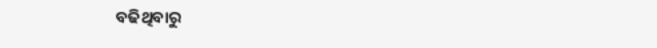ବଢିଥିବାରୁ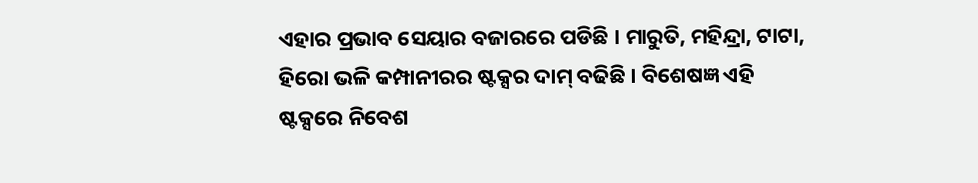ଏହାର ପ୍ରଭାବ ସେୟାର ବଜାରରେ ପଡିଛି । ମାରୁତି, ମହିନ୍ଦ୍ରା, ଟାଟା, ହିରୋ ଭଳି କମ୍ପାନୀରର ଷ୍ଟକ୍ସର ଦାମ୍ ବଢିଛି । ବିଶେଷଜ୍ଞ ଏହି ଷ୍ଟକ୍ସରେ ନିବେଶ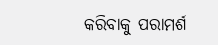କରିବାକୁ ପରାମର୍ଶ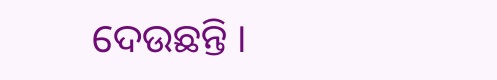ଦେଉଛନ୍ତି ।